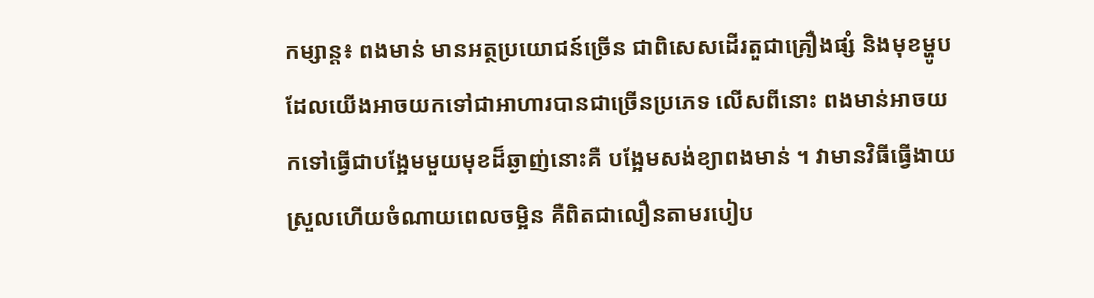កម្សាន្ត៖ ពងមាន់ មានអត្ថប្រយោជន៍ច្រើន ជាពិសេសដើរតួជាគ្រឿងផ្សំ និងមុខម្ហូបដែលយើងអាចយកទៅជាអាហារបានជាច្រើនប្រភេទ លើសពីនោះ ពងមាន់អាចយកទៅធ្វើជាបង្អែមមួយមុខដ៏ឆ្ងាញ់នោះគឺ បង្អែមសង់ខ្យាពងមាន់ ។ វាមានវិធីធ្វើងាយស្រួលហើយចំណាយពេលចម្អិន គឺពិតជាលឿនតាមរបៀប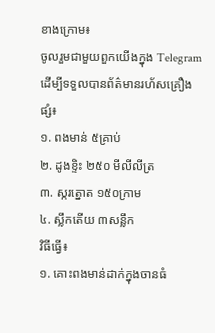ខាងក្រោម៖
ចូលរួមជាមួយពួកយើងក្នុង Telegram ដើម្បីទទួលបានព័ត៌មានរហ័សគ្រឿងផ្សំ៖
១. ពងមាន់ ៥គ្រាប់
២. ដូងខ្ទិះ ២៥០ មីលីលីត្រ
៣. ស្ករត្នោត ១៥០ក្រាម
៤. ស្លឹកតើយ ៣សន្លឹក
វិធីធ្វើ៖
១. គោះពងមាន់ដាក់ក្នុងចានធំ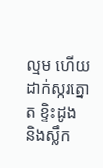ល្មម ហើយដាក់ស្ករត្នោត ខ្ទិះដូង និងស្លឹក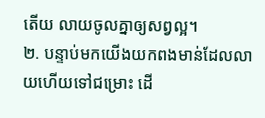តើយ លាយចូលគ្នាឲ្យសព្វល្អ។
២. បន្ទាប់មកយើងយកពងមាន់ដែលលាយហើយទៅជម្រោះ ដើ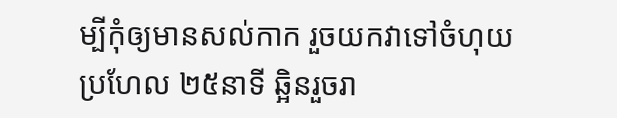ម្បីកុំឲ្យមានសល់កាក រួចយកវាទៅចំហុយប្រហែល ២៥នាទី ឆ្អិនរួចរា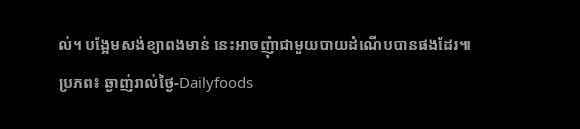ល់។ បង្អែមសង់ខ្យាពងមាន់ នេះអាចញុំាជាមួយបាយដំណើបបានផងដែរ៕
ប្រភព៖ ឆ្ងាញ់រាល់ថ្ងៃ-Dailyfoods